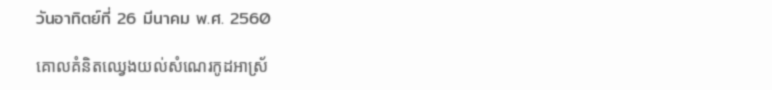วันอาทิตย์ที่ 26 มีนาคม พ.ศ. 2560

គោលគំនិតឈ្វេងយល់សំណេរកូដអាស្រ័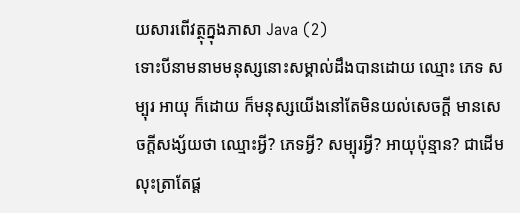យសារពើវត្ថុក្នុងភាសា Java (2)
ទោះបីនាមនាមមនុស្សនោះសម្គាល់ដឹងបានដោយ ឈ្មោះ ភេទ សម្បុរ អាយុ ក៏ដោយ ក៏មនុស្សយើងនៅតែមិនយល់សេចក្តី មានសេចក្តីសង្ស័យថា ឈ្មោះអ្វី? ភេទអ្វី? សម្បុរអ្វី? អាយុប៉ុន្មាន? ជាដើម លុះត្រាតែផ្ត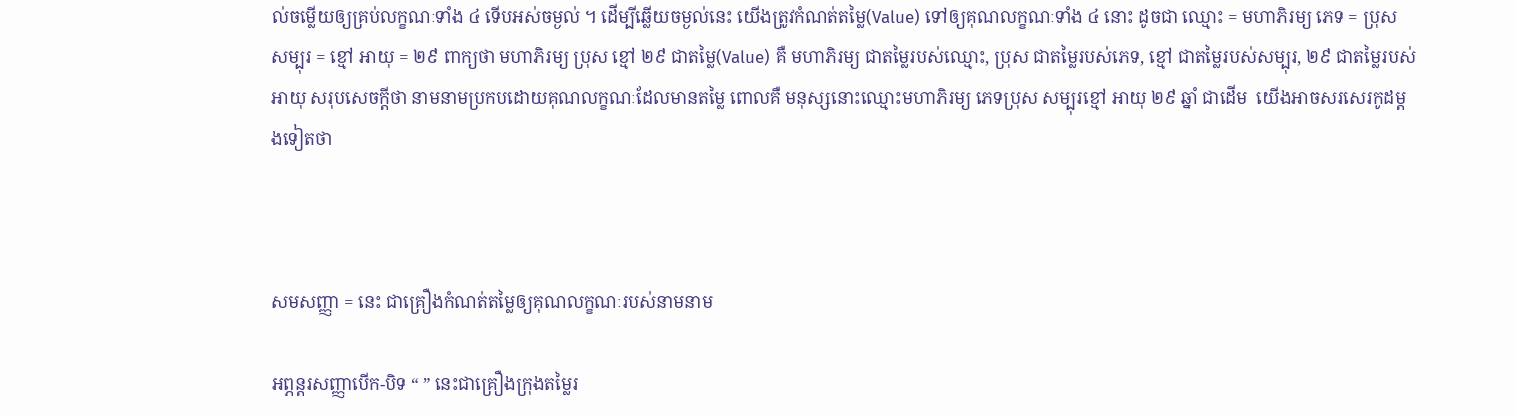ល់ចម្លើយឲ្យគ្រប់លក្ខណៈទាំង ៤ ទើបអស់ចម្ងល់ ។ ដើម្បីឆ្លើយចម្ងល់នេះ យើងត្រូវកំណត់តម្លៃ(Value) ទៅឲ្យគុណលក្ខណៈទាំង ៤ នោះ ដូចជា ឈ្មោះ = មហាភិរម្យ ភេទ = ប្រុស សម្បុរ = ខ្មៅ អាយុ = ២៩ ពាក្យថា មហាភិរម្យ ប្រុស ខ្មៅ ២៩ ជាតម្លៃ(Value) គឺ មហាភិរម្យ ជាតម្លៃរបស់ឈ្មោះ, ប្រុស ជាតម្លៃរបស់ភេទ, ខ្មៅ ជាតម្លៃរបស់សម្បុរ, ២៩ ជាតម្លៃរបស់អាយុ សរុបសេចក្តីថា នាមនាមប្រកបដោយគុណលក្ខណៈដែលមានតម្លៃ ពោលគឺ មនុស្សនោះឈ្មោះមហាភិរម្យ ភេទប្រុស សម្បុរខ្មៅ អាយុ ២៩ ឆ្នាំ ជាដើម  យើងអាចសរសេរកូដម្តងទៀតថា



សមសញ្ញា = នេះ ជាគ្រឿងកំណត់តម្លៃឲ្យគុណលក្ខណៈរបស់នាមនាម

អព្ភន្តរសញ្ញាបើក-បិទ “ ” នេះជាគ្រឿងក្រុងតម្លៃរ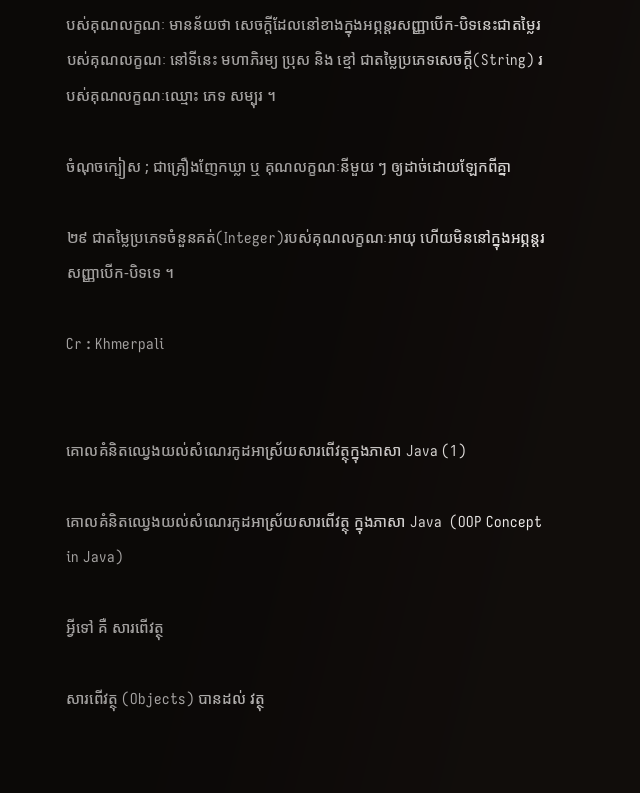បស់គុណលក្ខណៈ មានន័យថា សេចក្តីដែលនៅខាងក្នុងអព្ភន្តរសញ្ញាបើក-បិទនេះជាតម្លៃរបស់គុណលក្ខណៈ នៅទីនេះ មហាភិរម្យ ប្រុស និង ខ្មៅ ជាតម្លៃប្រភេទសេចក្តី(String) របស់គុណលក្ខណៈឈ្មោះ ភេទ សម្បុរ ។

ចំណុចក្បៀស ; ជាគ្រឿងញែកឃ្លា ឬ គុណលក្ខណៈនីមួយ ៗ ឲ្យដាច់ដោយឡែកពីគ្នា

២៩ ជាតម្លៃប្រភេទចំនួនគត់(Integer)របស់គុណលក្ខណៈអាយុ ហើយមិននៅក្នុងអព្ភន្តរសញ្ញាបើក-បិទទេ ។

Cr : Khmerpali


គោលគំនិតឈ្វេងយល់សំណេរកូដអាស្រ័យសារពើវត្ថុក្នុងភាសា Java (1)

គោលគំនិតឈ្វេងយល់សំណេរកូដអាស្រ័យសារពើវត្ថុ ក្នុងភាសា Java  (OOP Concept in Java)

អ្វីទៅ គឺ សារពើវត្ថុ

សារពើវត្ថុ (Objects) បានដល់ វត្ថុ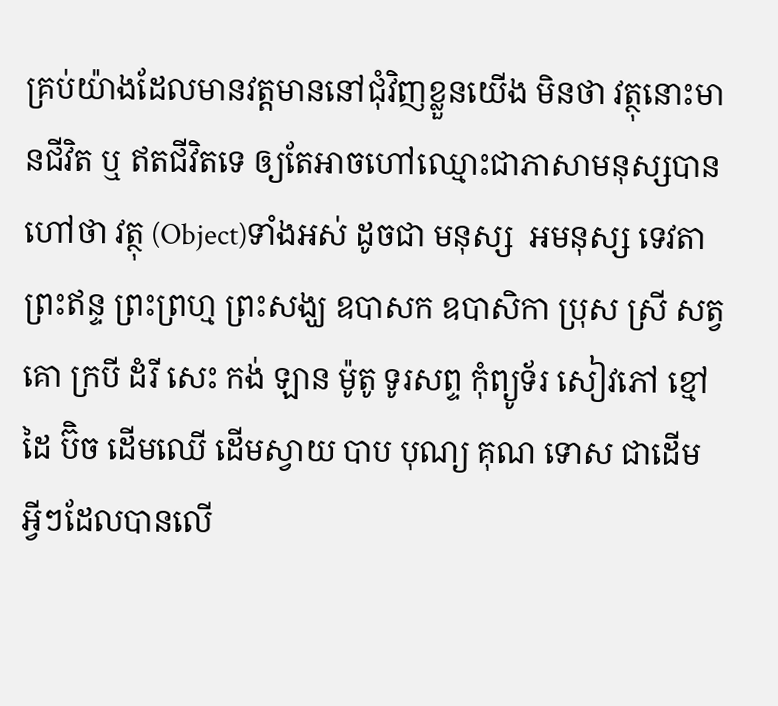គ្រប់យ៉ាងដែលមានវត្តមាននៅជុំវិញខ្លួនយើង មិនថា វត្ថុនោះមានជីវិត ឬ ឥតជីវិតទេ ឲ្យតែអាចហៅឈ្មោះជាភាសាមនុស្សបាន ហៅថា វត្ថុ (Object)ទាំងអស់ ដូចជា មនុស្ស  អមនុស្ស ទេវតា ព្រះឥន្ទ ព្រះព្រហ្ម ព្រះសង្ឃ ឧបាសក ឧបាសិកា ប្រុស ស្រី សត្វ  គោ ក្របី ដំរី សេះ កង់ ឡាន ម៉ូតូ ទូរសព្ទ កុំព្យូទ័រ សៀវភៅ ខ្មៅដៃ ប៊ិច ដើមឈើ ដើមស្វាយ បាប បុណ្យ គុណ ទោស ជាដើម អ្វីៗដែលបានលើ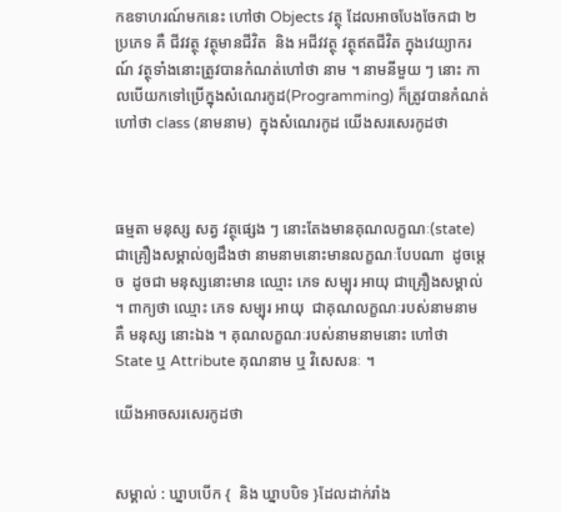កឧទាហរណ៍មកនេះ ហៅថា Objects វត្ថុ ដែលអាចបែងចែកជា ២ ប្រភេទ គឺ ជីវវត្ថុ វត្ថុមានជីវិត  និង អជីវវត្ថុ វត្ថុឥតជីវិត ក្នុងវេយ្យាករណ៍ វត្ថុទាំងនោះត្រូវបានកំណត់ហៅថា នាម ។ នាមនីមួយ ៗ នោះ កាលបើយកទៅប្រើក្នុងសំណេរកូដ(Programming) ក៏ត្រូវបានកំណត់ហៅថា class (នាមនាម)  ក្នុងសំណេរកូដ យើងសរសេរកូដថា



ធម្មតា មនុស្ស សត្វ វត្ថុផ្សេង ៗ នោះតែងមានគុណលក្ខណៈ(state) ជាគ្រឿងសម្គាល់ឲ្យដឹងថា នាមនាមនោះមានលក្ខណៈបែបណា  ដូចម្តេច  ដូចជា មនុស្សនោះមាន ឈ្មោះ ភេទ សម្បុរ អាយុ ជាគ្រឿងសម្គាល់  ។ ពាក្យថា ឈ្មោះ ភេទ សម្បុរ អាយុ  ជាគុណលក្ខណៈរបស់នាមនាម គឺ មនុស្ស នោះឯង ។ គុណលក្ខណៈរបស់នាមនាមនោះ ហៅថា  State ឬ Attribute គុណនាម ឬ វិសេសនៈ ។

យើងអាចសរសេរកូដថា


សម្គាល់ : ឃ្នាបបើក {  និង ឃ្នាបបិទ }ដែលដាក់រាំង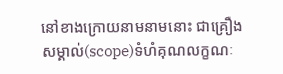នៅខាងក្រោយនាមនាមនោះ ជាគ្រឿងសម្គាល់(scope)ទំហំគុណលក្ខណៈ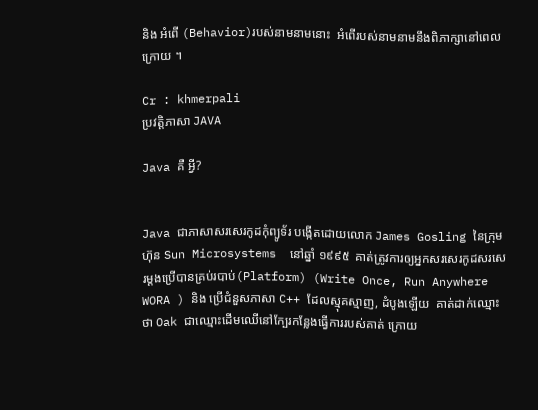និង អំពើ (Behavior)របស់នាមនាមនោះ  អំពើរបស់នាមនាមនឹងពិភាក្សានៅពេលក្រោយ ។

Cr : khmerpali
ប្រវត្តិភាសា JAVA

Java គឺ អ្វី?


Java ជាភាសាសរសេរកូដកុំព្យូទ័រ បង្កើតដោយលោក James Gosling នៃក្រុមហ៊ុន Sun Microsystems  នៅឆ្នាំ ១៩៩៥  គាត់ត្រូវការឲ្យអ្នកសរសេរកូដសរសេរម្តងប្រើបានគ្រប់របាប់(Platform) (Write Once, Run Anywhere WORA ) និង ប្រើជំនួសភាសា C++ ដែលស្មុគស្មាញ, ដំបូងឡើយ  គាត់ដាក់ឈ្មោះថា Oak ជាឈ្មោះដើមឈើនៅក្បែរកន្លែងធ្វើការរបស់គាត់ ក្រោយ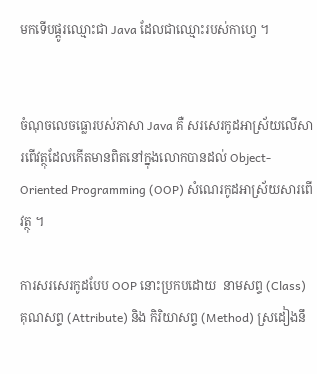មកទើបផ្តូរឈ្មោះជា Java ដែលជាឈ្មោះរបស់កាហ្វេ ។


ចំណុចលេចធ្លោរបស់ភាសា Java គឺ សរសេរកូដអាស្រ័យលើសារពើវត្ថុដែលកើតមានពិតនៅក្នុងលោកបានដល់ Object-Oriented Programming (OOP) សំណេរកូដអាស្រ័យសារពើវត្ថុ ។

ការសរសេរកូដបែប OOP នោះប្រកបដោយ  នាមសព្ទ (Class)  គុណសព្ទ (Attribute) និង កិរិយាសព្ទ (Method) ស្រដៀងនឹ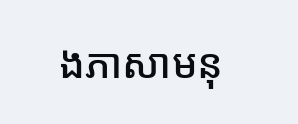ងភាសាមនុ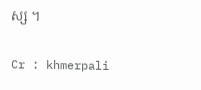ស្ស ។

Cr : khmerpali